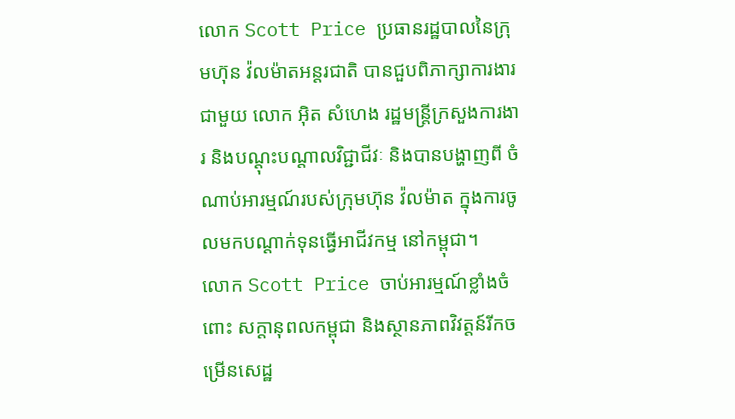លោក Scott Price ប្រធានរដ្ឋបាលនៃក្រុមហ៊ុន វ៉លម៉ាតអន្តរជាតិ បានជួបពិភាក្សាការងារជាមួយ លោក អ៊ិត សំហេង រដ្ឋមន្រ្តីក្រសួងការងារ និងបណ្តុះបណ្តាលវិជ្ជាជីវៈ និងបានបង្ហាញពី ចំណាប់អារម្មណ៍របស់ក្រុមហ៊ុន វ៉លម៉ាត ក្នុងការចូលមកបណ្តាក់ទុនធ្វើអាជីវកម្ម នៅកម្ពុជា។
លោក Scott Price ចាប់អារម្មណ៍ខ្លាំងចំពោះ សក្តានុពលកម្ពុជា និងស្ថានភាពវិវត្តន៍រីកចម្រើនសេដ្ឋ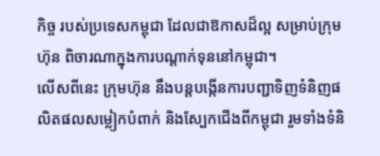កិច្ច របស់ប្រទេសកម្ពុជា ដែលជាឱកាសដ៏ល្អ សម្រាប់ក្រុមហ៊ុន ពិចារណាក្នុងការបណ្តាក់ទុននៅកម្ពុជា។
លើសពីនេះ ក្រុមហ៊ុន នឹងបន្តបង្កើនការបញ្ជាទិញទំនិញផលិតផលសម្លៀកបំពាក់ និងស្បែកជើងពីកម្ពុជា រួមទាំងទំនិ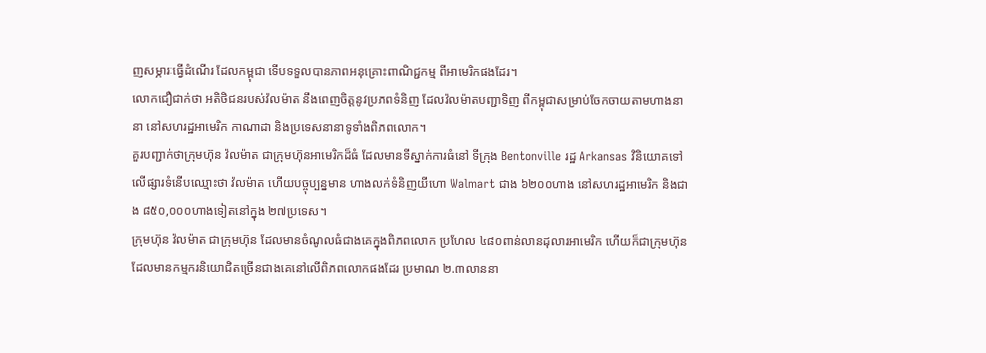ញសម្ភារៈធ្វើដំណើរ ដែលកម្ពុជា ទើបទទួលបានភាពអនុគ្រោះពាណិជ្ជកម្ម ពីអាមេរិកផងដែរ។
លោកជឿជាក់ថា អតិថិជនរបស់វ៉លម៉ាត នឹងពេញចិត្តនូវប្រភពទំនិញ ដែលវ៉លម៉ាតបញ្ជាទិញ ពីកម្ពុជាសម្រាប់ចែកចាយតាមហាងនានា នៅសហរដ្ឋអាមេរិក កាណាដា និងប្រទេសនានាទូទាំងពិភពលោក។
គួរបញ្ជាក់ថាក្រុមហ៊ុន វ៉លម៉ាត ជាក្រុមហ៊ុនអាមេរិកដ៏ធំ ដែលមានទីស្នាក់ការធំនៅ ទីក្រុង Bentonville រដ្ឋ Arkansas វិនិយោគទៅលើផ្សារទំនើបឈ្មោះថា វ៉លម៉ាត ហើយបច្ចុប្បន្នមាន ហាងលក់ទំនិញយីហោ Walmart ជាង ៦២០០ហាង នៅសហរដ្ឋអាមេរិក និងជាង ៨៥០,០០០ហាងទៀតនៅក្នុង ២៧ប្រទេស។
ក្រុមហ៊ុន វ៉លម៉ាត ជាក្រុមហ៊ុន ដែលមានចំណូលធំជាងគេក្នុងពិភពលោក ប្រហែល ៤៨០ពាន់លានដុលារអាមេរិក ហើយក៏ជាក្រុមហ៊ុន ដែលមានកម្មករនិយោជិតច្រើនជាងគេនៅលើពិភពលោកផងដែរ ប្រមាណ ២.៣លាននា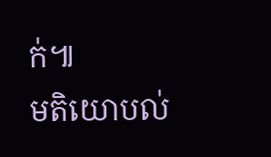ក់៕
មតិយោបល់